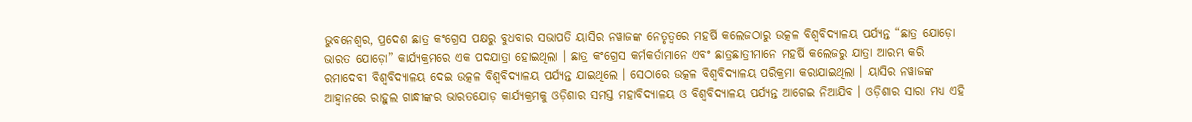ଭୁବନେଶ୍ୱର, ପ୍ରଦେଶ ଛାତ୍ର କଂଗ୍ରେସ ପକ୍ଷରୁ ବୁଧବାର ସଭାପତି ୟାସିର ନୱାଜଙ୍କ ନେତୃତ୍ୱରେ ମହର୍ଷି କଲେଜଠାରୁ ଉତ୍କଳ ବିଶ୍ୱବିଦ୍ୟାଳୟ ପର୍ଯ୍ୟନ୍ତ “ଛାତ୍ର ଯୋଡ଼ୋ ଭାରତ ଯୋଡ଼ୋ” କାର୍ଯ୍ୟକ୍ରମରେ ଏକ ପଦଯାତ୍ରା ହୋଇଥିଲା । ଛାତ୍ର କଂଗ୍ରେସ କର୍ମକର୍ତାମାନେ ଏବଂ ଛାତ୍ରଛାତ୍ରୀମାନେ ମହର୍ଷି କଲେଜରୁ ଯାତ୍ରା ଆରମ୍ଭ କରି ରମାଦେବୀ ବିଶ୍ୱବିଦ୍ୟାଳୟ ଦେଇ ଉତ୍କଳ ବିଶ୍ୱବିଦ୍ୟାଳୟ ପର୍ଯ୍ୟନ୍ତ ଯାଇଥିଲେ । ସେଠାରେ ଉତ୍କଳ ବିଶ୍ୱବିଦ୍ୟାଳୟ ପରିକ୍ରମା କରାଯାଇଥିଲା । ୟାସିର ନୱାଜଙ୍କ ଆହ୍ୱାନରେ ରାହୁଲ ଗାନ୍ଧୀଙ୍କର ଭାରତଯୋଡ଼ କାର୍ଯ୍ୟକ୍ରମକୁ ଓଡ଼ିଶାର ସମସ୍ତ ମହାବିଦ୍ୟାଳୟ ଓ ବିଶ୍ୱବିଦ୍ୟାଳୟ ପର୍ଯ୍ୟନ୍ତ ଆଗେଇ ନିଆଯିବ । ଓଡ଼ିଶାର ସାରା ମଧ୍ୟ ଏହି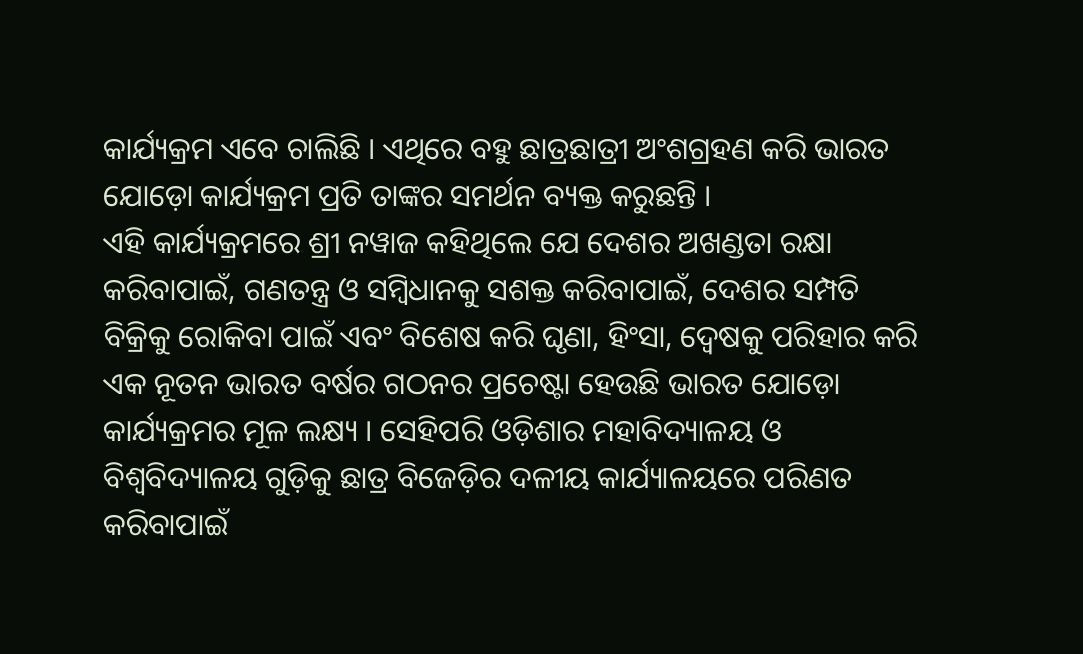କାର୍ଯ୍ୟକ୍ରମ ଏବେ ଚାଲିଛି । ଏଥିରେ ବହୁ ଛାତ୍ରଛାତ୍ରୀ ଅଂଶଗ୍ରହଣ କରି ଭାରତ ଯୋଡ଼ୋ କାର୍ଯ୍ୟକ୍ରମ ପ୍ରତି ତାଙ୍କର ସମର୍ଥନ ବ୍ୟକ୍ତ କରୁଛନ୍ତି ।
ଏହି କାର୍ଯ୍ୟକ୍ରମରେ ଶ୍ରୀ ନୱାଜ କହିଥିଲେ ଯେ ଦେଶର ଅଖଣ୍ଡତା ରକ୍ଷା କରିବାପାଇଁ, ଗଣତନ୍ତ୍ର ଓ ସମ୍ବିଧାନକୁ ସଶକ୍ତ କରିବାପାଇଁ, ଦେଶର ସମ୍ପତି ବିକ୍ରିକୁ ରୋକିବା ପାଇଁ ଏବଂ ବିଶେଷ କରି ଘୃଣା, ହିଂସା, ଦ୍ୱେଷକୁ ପରିହାର କରି ଏକ ନୂତନ ଭାରତ ବର୍ଷର ଗଠନର ପ୍ରଚେଷ୍ଟା ହେଉଛି ଭାରତ ଯୋଡ଼ୋ କାର୍ଯ୍ୟକ୍ରମର ମୂଳ ଲକ୍ଷ୍ୟ । ସେହିପରି ଓଡ଼ିଶାର ମହାବିଦ୍ୟାଳୟ ଓ ବିଶ୍ୱବିଦ୍ୟାଳୟ ଗୁଡ଼ିକୁ ଛାତ୍ର ବିଜେଡ଼ିର ଦଳୀୟ କାର୍ଯ୍ୟାଳୟରେ ପରିଣତ କରିବାପାଇଁ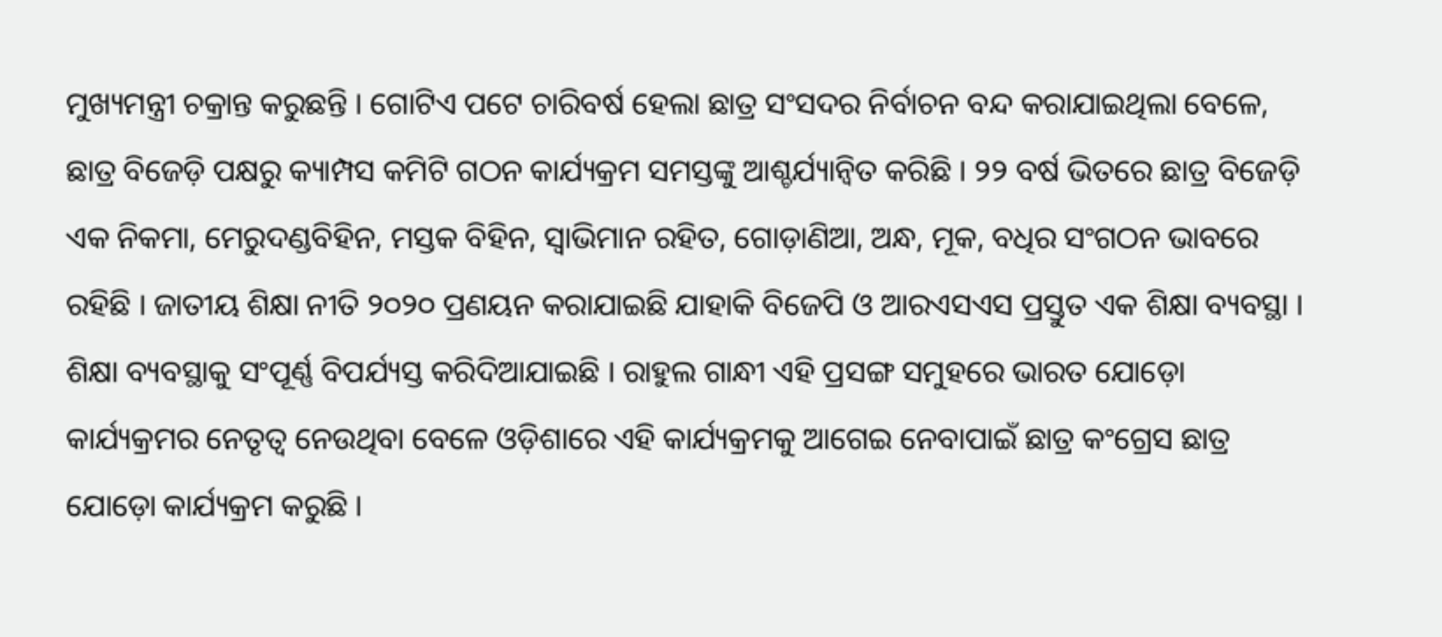ମୁଖ୍ୟମନ୍ତ୍ରୀ ଚକ୍ରାନ୍ତ କରୁଛନ୍ତି । ଗୋଟିଏ ପଟେ ଚାରିବର୍ଷ ହେଲା ଛାତ୍ର ସଂସଦର ନିର୍ବାଚନ ବନ୍ଦ କରାଯାଇଥିଲା ବେଳେ, ଛାତ୍ର ବିଜେଡ଼ି ପକ୍ଷରୁ କ୍ୟାମ୍ପସ କମିଟି ଗଠନ କାର୍ଯ୍ୟକ୍ରମ ସମସ୍ତଙ୍କୁ ଆଶ୍ଚର୍ଯ୍ୟାନ୍ୱିତ କରିଛି । ୨୨ ବର୍ଷ ଭିତରେ ଛାତ୍ର ବିଜେଡ଼ି ଏକ ନିକମା, ମେରୁଦଣ୍ଡବିହିନ, ମସ୍ତକ ବିହିନ, ସ୍ୱାଭିମାନ ରହିତ, ଗୋଡ଼ାଣିଆ, ଅନ୍ଧ, ମୂକ, ବଧିର ସଂଗଠନ ଭାବରେ ରହିଛି । ଜାତୀୟ ଶିକ୍ଷା ନୀତି ୨୦୨୦ ପ୍ରଣୟନ କରାଯାଇଛି ଯାହାକି ବିଜେପି ଓ ଆରଏସଏସ ପ୍ରସ୍ତୁତ ଏକ ଶିକ୍ଷା ବ୍ୟବସ୍ଥା । ଶିକ୍ଷା ବ୍ୟବସ୍ଥାକୁ ସଂପୂର୍ଣ୍ଣ ବିପର୍ଯ୍ୟସ୍ତ କରିଦିଆଯାଇଛି । ରାହୁଲ ଗାନ୍ଧୀ ଏହି ପ୍ରସଙ୍ଗ ସମୁହରେ ଭାରତ ଯୋଡ଼ୋ କାର୍ଯ୍ୟକ୍ରମର ନେତୃତ୍ୱ ନେଉଥିବା ବେଳେ ଓଡ଼ିଶାରେ ଏହି କାର୍ଯ୍ୟକ୍ରମକୁ ଆଗେଇ ନେବାପାଇଁ ଛାତ୍ର କଂଗ୍ରେସ ଛାତ୍ର ଯୋଡ଼ୋ କାର୍ଯ୍ୟକ୍ରମ କରୁଛି ।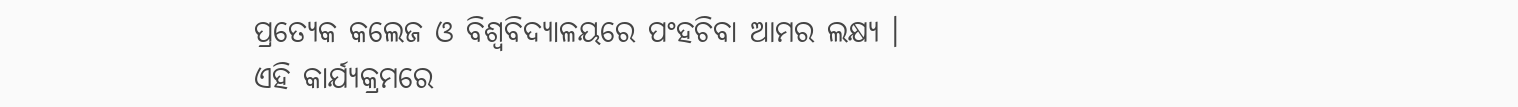ପ୍ରତ୍ୟେକ କଲେଜ ଓ ବିଶ୍ୱବିଦ୍ୟାଳୟରେ ପଂହଚିବା ଆମର ଲକ୍ଷ୍ୟ ।
ଏହି କାର୍ଯ୍ୟକ୍ରମରେ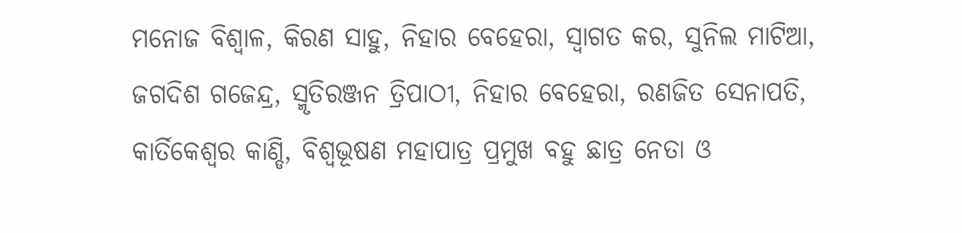ମନୋଜ ବିଶ୍ୱାଳ, କିରଣ ସାହୁ, ନିହାର ବେହେରା, ସ୍ୱାଗତ କର, ସୁନିଲ ମାଟିଆ, ଜଗଦିଶ ଗଜେନ୍ଦ୍ର, ସ୍ମୃତିରଞ୍ଜନ ତ୍ରିପାଠୀ, ନିହାର ବେହେରା, ରଣଜିତ ସେନାପତି, କାର୍ତିକେଶ୍ୱର କାଣ୍ଡି, ବିଶ୍ୱଭୂଷଣ ମହାପାତ୍ର ପ୍ରମୁଖ ବହୁ ଛାତ୍ର ନେତା ଓ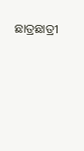ଛାତ୍ରଛାତ୍ରୀ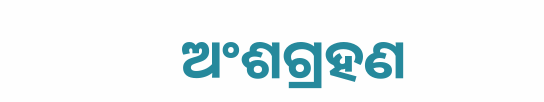ଅଂଶଗ୍ରହଣ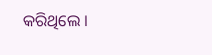କରିଥିଲେ ।